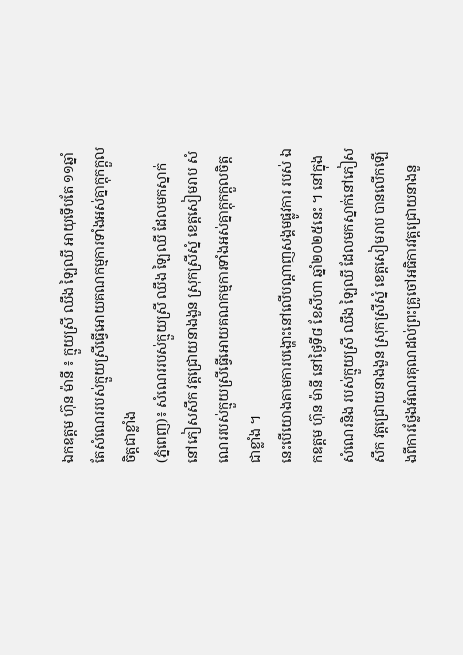ឯកឧត្តម ហ៊ុន ម៉ានី ៖ ក្មួយស្រី ឈឹង ឡៃឈី អាយុទើបតែ ១១ឆ្នាំ តែសំណេររបស់ក្មួយស្រីធ្វើអោយគណកម្មការទាំងអស់គ្នាក្តុកក្តួលចិត្តជាខ្លាំង
(ភ្នំពេញ)៖ សំណេររបស់ក្មួយស្រី ឈឹង ឡៃឈី ដែលមកស្នាក់នៅភៀសសឹក វត្តជ្រោយនាងងួន ស្រុកស្រីស្នំ ខេត្តសៀមរាប សំណេររបស់ក្មួយស្រីធ្វើអោយគណកម្មការទាំងអស់គ្នាក្តុកក្តួលចិត្តជាខ្លាំង ។
នេះបើយោងតាមការបង្ហោះនៅលើបណ្តាញសង្គមផ្លូវការ របស់ ឯកឧត្តម ហ៊ុន ម៉ានី នៅថ្ងៃទី៨ ខែសីហា ឆ្នាំ២០២៥នេះ ។ នៅក្នុងសំណេរនិង របស់ក្មួយស្រី ឈឹង ឡៃឈី ដែលមកស្នាក់នៅភៀសសឹក វត្តជ្រោយនាងងួន ស្រុកស្រីស្នំ ខេត្តសៀមរាប បានលើកឡើងពីការថ្លែងអំណរគុណដល់ព្រះគ្រូចៅអធិការវត្តជ្រោយនាងនួ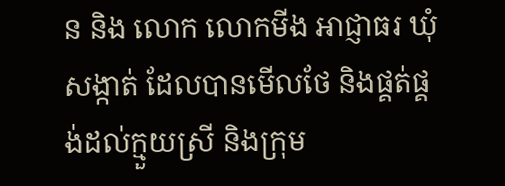ន និង លោក លោកមីង អាជ្ញាធរ ឃុំ សង្កាត់ ដែលបានមើលថែ និងផ្គត់ផ្គង់ដល់ក្មួយស្រី និងក្រុម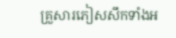គ្រួសារភៀសសឹកទាំងអ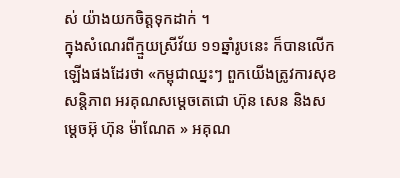ស់ យ៉ាងយកចិត្តទុកដាក់ ។
ក្នុងសំណេរពីក្មួយស្រីវ័យ ១១ឆ្នាំរូបនេះ ក៏បានលើកឡើងផងដែរថា «កម្ពុជាឈ្នះៗ ពួកយើងត្រូវការសុខសន្តិភាព អរគុណសម្តេចតេជោ ហ៊ុន សេន និងសម្តេចអ៊ុ ហ៊ុន ម៉ាណែត » អគុណ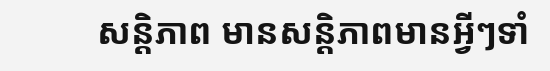សន្តិភាព មានសន្តិភាពមានអ្វីៗទាំ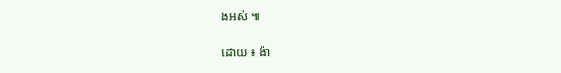ងអស់ ៕

ដោយ ៖ ង៉ា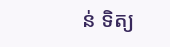ន់ ទិត្យ